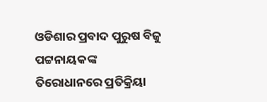ଓଡିଶାର ପ୍ରବାଦ ପୁରୁଷ ବିଜୁ ପଟ୍ଟନାୟକଙ୍କ ତିରୋଧାନରେ ପ୍ରତିକ୍ରିୟା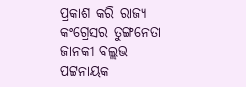ପ୍ରକାଶ କରି ରାଜ୍ୟ କଂଗ୍ରେସର ତୁଙ୍ଗନେତା ଜାନକୀ ବଲ୍ଲଭ ପଟ୍ଟନାୟକ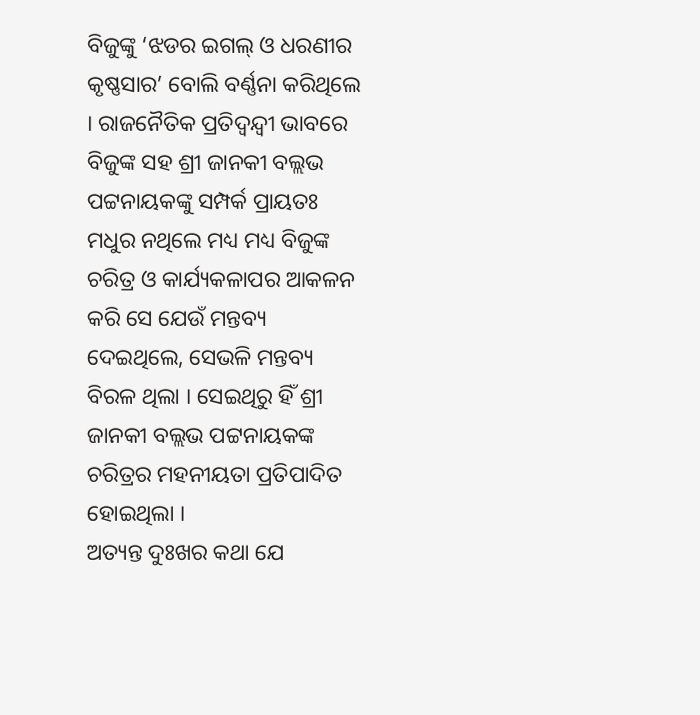ବିଜୁଙ୍କୁ ‘ଝଡର ଇଗଲ୍ ଓ ଧରଣୀର କୃଷ୍ଣସାର’ ବୋଲି ବର୍ଣ୍ଣନା କରିଥିଲେ । ରାଜନୈତିକ ପ୍ରତିଦ୍ୱନ୍ଦ୍ୱୀ ଭାବରେ ବିଜୁଙ୍କ ସହ ଶ୍ରୀ ଜାନକୀ ବଲ୍ଲଭ ପଟ୍ଟନାୟକଙ୍କୁ ସମ୍ପର୍କ ପ୍ରାୟତଃ ମଧୁର ନଥିଲେ ମଧ୍ୟ ମଧ୍ୟ ବିଜୁଙ୍କ ଚରିତ୍ର ଓ କାର୍ଯ୍ୟକଳାପର ଆକଳନ କରି ସେ ଯେଉଁ ମନ୍ତବ୍ୟ ଦେଇଥିଲେ, ସେଭଳି ମନ୍ତବ୍ୟ ବିରଳ ଥିଲା । ସେଇଥିରୁ ହିଁ ଶ୍ରୀ ଜାନକୀ ବଲ୍ଲଭ ପଟ୍ଟନାୟକଙ୍କ ଚରିତ୍ରର ମହନୀୟତା ପ୍ରତିପାଦିତ ହୋଇଥିଲା ।
ଅତ୍ୟନ୍ତ ଦୁଃଖର କଥା ଯେ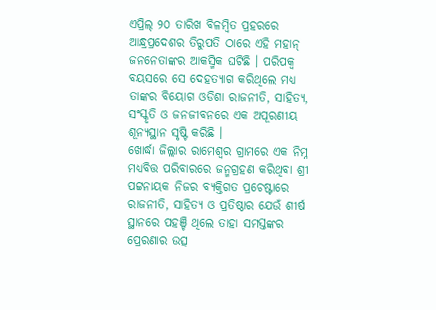ଏପ୍ରିଲ୍ ୨୦ ତାରିଖ ବିଳମ୍ବିତ ପ୍ରହରରେ ଆନ୍ଧ୍ରପ୍ରଦେଶର ତିରୁପତି ଠାରେ ଏହି ମହାନ୍ ଜନନେତାଙ୍କର ଆକସ୍ମିକ ଘଟିଛି । ପରିପକ୍ୱ ବୟସରେ ସେ ଦେହତ୍ୟାଗ କରିଥିଲେ ମଧ୍ୟ ତାଙ୍କର ବିୟୋଗ ଓଡିଶା ରାଜନୀତି, ସାହିତ୍ୟ, ସଂସ୍କୃତି ଓ ଜନଜୀବନରେ ଏକ ଅପୂରଣୀୟ ଶୂନ୍ୟସ୍ଥାନ ସୃଷ୍ଟି କରିଛି ।
ଖୋର୍ଦ୍ଧା ଜିଲ୍ଲାର ରାମେଶ୍ୱର ଗ୍ରାମରେ ଏକ ନିମ୍ନ ମଧ୍ୟବିତ୍ତ ପରିବାରରେ ଜନ୍ମଗ୍ରହଣ କରିଥିବା ଶ୍ରୀ ପଟ୍ଟନାୟକ ନିଜର ବ୍ୟକ୍ତିଗତ ପ୍ରଚେଷ୍ଟାରେ ରାଜନୀତି, ସାହିତ୍ୟ ଓ ପ୍ରତିଷ୍ଠାର ଯେଉଁ ଶୀର୍ଷ ସ୍ଥାନରେ ପହଞ୍ଚି ଥିଲେ ତାହା ସମସ୍ତଙ୍କର ପ୍ରେରଣାର ଉତ୍ସ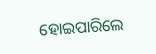ହୋଇପାରିଲେ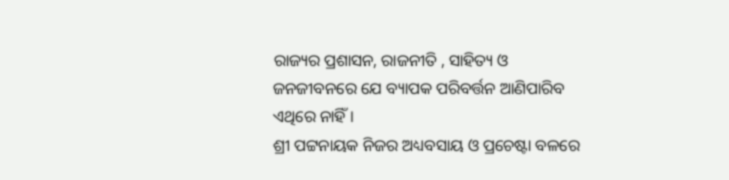ରାଜ୍ୟର ପ୍ରଶାସନ, ରାଜନୀତି , ସାହିତ୍ୟ ଓ ଜନଜୀବନରେ ଯେ ବ୍ୟାପକ ପରିବର୍ତ୍ତନ ଆଣିପାରିବ ଏଥିରେ ନାହିଁ ।
ଶ୍ରୀ ପଟ୍ଟନାୟକ ନିଜର ଅଧ୍ୟବସାୟ ଓ ପ୍ରଚେଷ୍ଟା ବଳରେ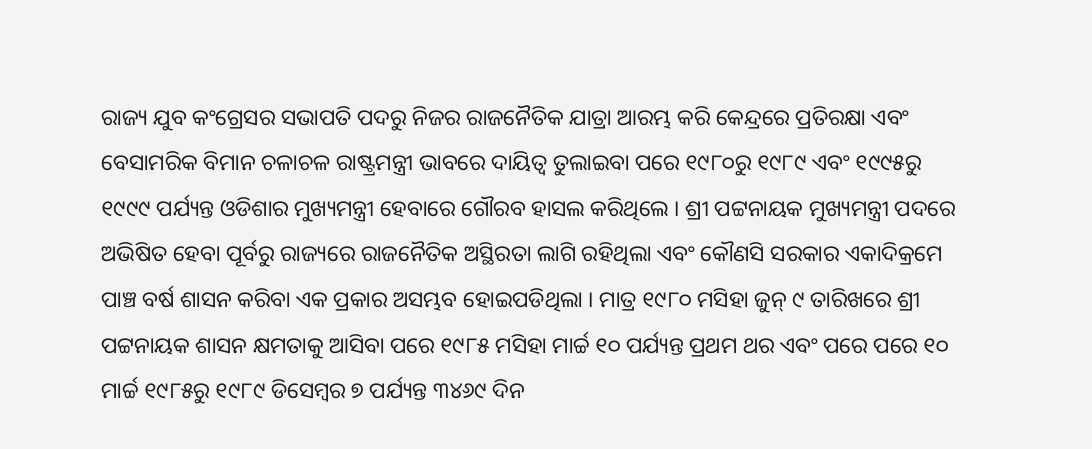ରାଜ୍ୟ ଯୁବ କଂଗ୍ରେସର ସଭାପତି ପଦରୁ ନିଜର ରାଜନୈତିକ ଯାତ୍ରା ଆରମ୍ଭ କରି କେନ୍ଦ୍ରରେ ପ୍ରତିରକ୍ଷା ଏବଂ ବେସାମରିକ ବିମାନ ଚଳାଚଳ ରାଷ୍ଟ୍ରମନ୍ତ୍ରୀ ଭାବରେ ଦାୟିତ୍ୱ ତୁଲାଇବା ପରେ ୧୯୮୦ରୁ ୧୯୮୯ ଏବଂ ୧୯୯୫ରୁ ୧୯୯୯ ପର୍ଯ୍ୟନ୍ତ ଓଡିଶାର ମୁଖ୍ୟମନ୍ତ୍ରୀ ହେବାରେ ଗୌରବ ହାସଲ କରିଥିଲେ । ଶ୍ରୀ ପଟ୍ଟନାୟକ ମୁଖ୍ୟମନ୍ତ୍ରୀ ପଦରେ ଅଭିଷିତ ହେବା ପୂର୍ବରୁ ରାଜ୍ୟରେ ରାଜନୈତିକ ଅସ୍ଥିରତା ଲାଗି ରହିଥିଲା ଏବଂ କୌଣସି ସରକାର ଏକାଦିକ୍ରମେ ପାଞ୍ଚ ବର୍ଷ ଶାସନ କରିବା ଏକ ପ୍ରକାର ଅସମ୍ଭବ ହୋଇପଡିଥିଲା । ମାତ୍ର ୧୯୮୦ ମସିହା ଜୁନ୍ ୯ ତାରିଖରେ ଶ୍ରୀ ପଟ୍ଟନାୟକ ଶାସନ କ୍ଷମତାକୁ ଆସିବା ପରେ ୧୯୮୫ ମସିହା ମାର୍ଚ୍ଚ ୧୦ ପର୍ଯ୍ୟନ୍ତ ପ୍ରଥମ ଥର ଏବଂ ପରେ ପରେ ୧୦ ମାର୍ଚ୍ଚ ୧୯୮୫ରୁ ୧୯୮୯ ଡିସେମ୍ବର ୭ ପର୍ଯ୍ୟନ୍ତ ୩୪୬୯ ଦିନ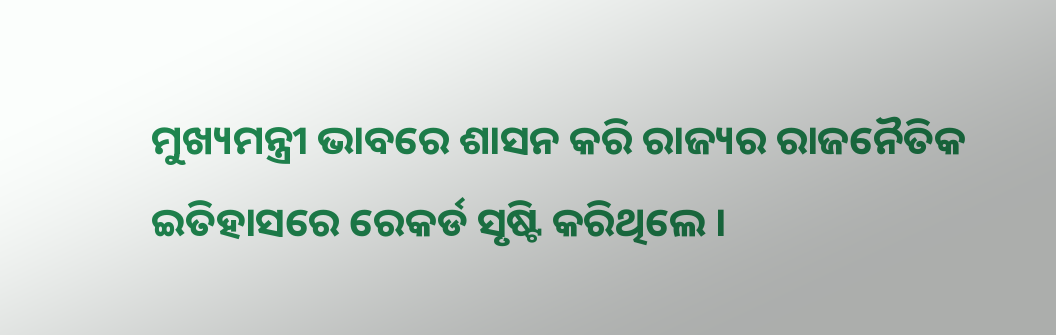ମୁଖ୍ୟମନ୍ତ୍ରୀ ଭାବରେ ଶାସନ କରି ରାଜ୍ୟର ରାଜନୈତିକ ଇତିହାସରେ ରେକର୍ଡ ସୃଷ୍ଟି କରିଥିଲେ ।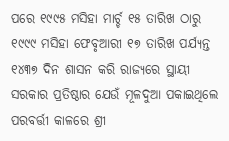ପରେ ୧୯୯୫ ମସିହା ମାର୍ଚ୍ଚ ୧୫ ତାରିଖ ଠାରୁ ୧୯୯୯ ମସିହା ଫେବୃଆରୀ ୧୭ ତାରିଖ ପର୍ଯ୍ୟନ୍ତ ୧୪୩୭ ଦିନ ଶାସନ କରି ରାଜ୍ୟରେ ସ୍ଥାୟୀ ସରକାର ପ୍ରତିଷ୍ଠାର ଯେଉଁ ମୂଳଦୁଆ ପକାଇଥିଲେ ପରବର୍ତ୍ତୀ କାଳରେ ଶ୍ରୀ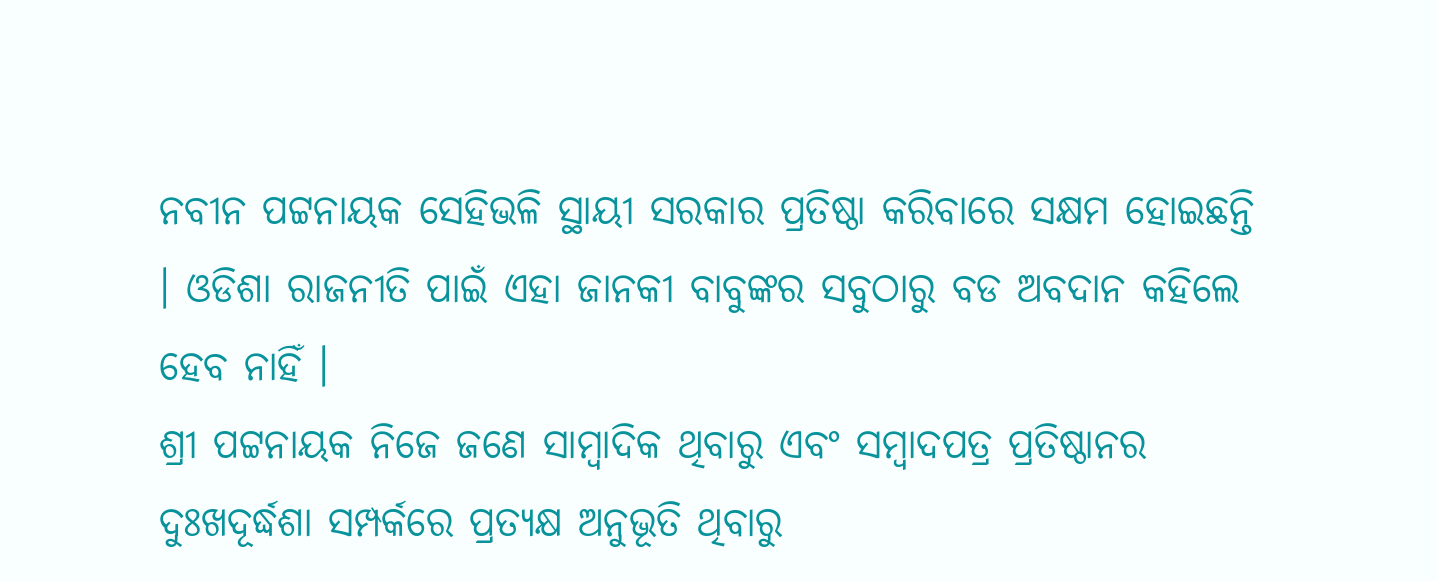ନବୀନ ପଟ୍ଟନାୟକ ସେହିଭଳି ସ୍ଥାୟୀ ସରକାର ପ୍ରତିଷ୍ଠା କରିବାରେ ସକ୍ଷମ ହୋଇଛନ୍ତି । ଓଡିଶା ରାଜନୀତି ପାଇଁ ଏହା ଜାନକୀ ବାବୁଙ୍କର ସବୁଠାରୁ ବଡ ଅବଦାନ କହିଲେ ହେବ ନାହିଁ ।
ଶ୍ରୀ ପଟ୍ଟନାୟକ ନିଜେ ଜଣେ ସାମ୍ବାଦିକ ଥିବାରୁ ଏବଂ ସମ୍ବାଦପତ୍ର ପ୍ରତିଷ୍ଠାନର ଦୁଃଖଦୂର୍ଦ୍ଧଶା ସମ୍ପର୍କରେ ପ୍ରତ୍ୟକ୍ଷ ଅନୁଭୂତି ଥିବାରୁ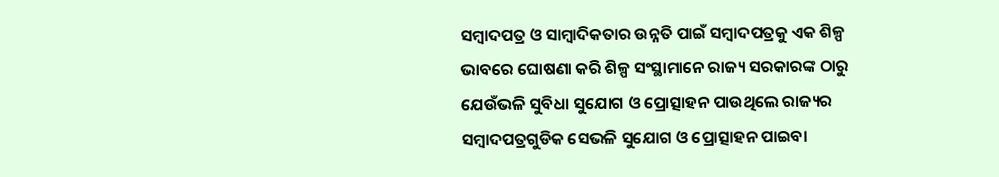ସମ୍ବାଦପତ୍ର ଓ ସାମ୍ବାଦିକତାର ଉନ୍ନତି ପାଇଁ ସମ୍ବାଦପତ୍ରକୁ ଏକ ଶିଳ୍ପ ଭାବରେ ଘୋଷଣା କରି ଶିଳ୍ପ ସଂସ୍ଥାମାନେ ରାଜ୍ୟ ସରକାରଙ୍କ ଠାରୁ ଯେଉଁଭଳି ସୁବିଧା ସୁଯୋଗ ଓ ପ୍ରୋତ୍ସାହନ ପାଉଥିଲେ ରାଜ୍ୟର ସମ୍ବାଦପତ୍ରଗୁଡିକ ସେଭଳି ସୁଯୋଗ ଓ ପ୍ରୋତ୍ସାହନ ପାଇବା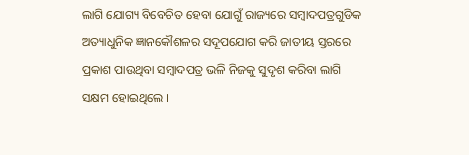ଲାଗି ଯୋଗ୍ୟ ବିବେଚିତ ହେବା ଯୋଗୁଁ ରାଜ୍ୟରେ ସମ୍ବାଦପତ୍ରଗୁଡିକ ଅତ୍ୟାଧୁନିକ ଜ୍ଞାନକୌଶଳର ସଦୂପଯୋଗ କରି ଜାତୀୟ ସ୍ତରରେ ପ୍ରକାଶ ପାଉଥିବା ସମ୍ବାଦପତ୍ର ଭଳି ନିଜକୁ ସୁଦୃଶ କରିବା ଲାଗି ସକ୍ଷମ ହୋଇଥିଲେ ।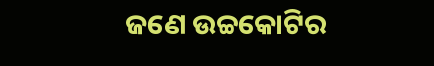ଜଣେ ଉଚ୍ଚକୋଟିର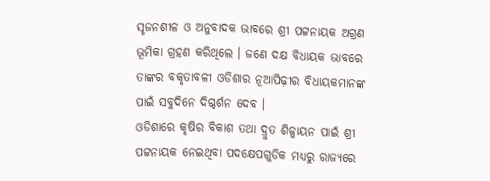ସୃଜନଶୀଳ ଓ ଅନୁବାଦକ ଭାବରେ ଶ୍ରୀ ପଟ୍ଟନାୟକ ଅଗ୍ରଣ ଭୂମିକା ଗ୍ରହଣ କରିଥିଲେ । ଜଣେ ଦକ୍ଷ ବିଧାୟକ ଭାବରେ ତାଙ୍କର ବକୃତାବଳୀ ଓଡିଶାର ନୂଆପିଢ଼ୀର ବିଧାୟକମାନଙ୍କ ପାଇଁ ସବୁଦିନେ ଦିଗ୍ଦର୍ଶନ ଦେବ ।
ଓଡିଶାରେ କୃଷିର ବିକାଶ ତଥା ଦ୍ରୁତ ଶିଳ୍ପାୟନ ପାଇଁ ଶ୍ରୀ ପଟ୍ଟନାୟକ ନେଇଥିବା ପଦକ୍ଷେପଗୁଡିକ ମଧ୍ୟରୁ ରାଜ୍ୟରେ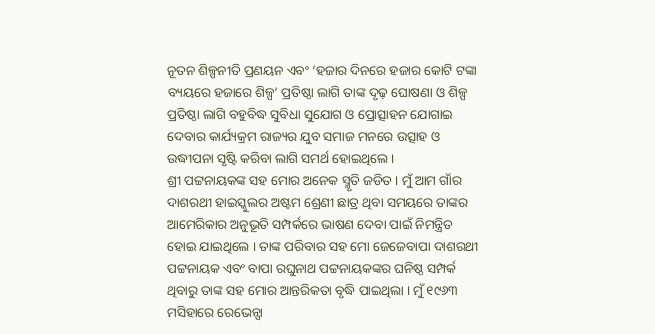ନୂତନ ଶିଳ୍ପନୀତି ପ୍ରଣୟନ ଏବଂ ‘ହଜାର ଦିନରେ ହଜାର କୋଟି ଟଙ୍କା ବ୍ୟୟରେ ହଜାରେ ଶିଳ୍ପ’ ପ୍ରତିଷ୍ଠା ଲାଗି ତାଙ୍କ ଦୃଢ଼ ଘୋଷଣା ଓ ଶିଳ୍ପ ପ୍ରତିଷ୍ଠା ଲାଗି ବହୁବିଦ୍ଧ ସୁବିଧା ସୁଯୋଗ ଓ ପ୍ରୋତ୍ସାହନ ଯୋଗାଇ ଦେବାର କାର୍ଯ୍ୟକ୍ରମ ରାଜ୍ୟର ଯୁବ ସମାଜ ମନରେ ଉତ୍ସାହ ଓ ଉଦ୍ଧୀପନା ସୃଷ୍ଟି କରିବା ଲାଗି ସମର୍ଥ ହୋଇଥିଲେ ।
ଶ୍ରୀ ପଟ୍ଟନାୟକଙ୍କ ସହ ମୋର ଅନେକ ସ୍ମୃତି ଜଡିତ । ମୁଁ ଆମ ଗାଁର ଦାଶରଥୀ ହାଇସ୍କୁଲର ଅଷ୍ଟମ ଶ୍ରେଣୀ ଛାତ୍ର ଥିବା ସମୟରେ ତାଙ୍କର ଆମେରିକାର ଅନୁଭୂତି ସମ୍ପର୍କରେ ଭାଷଣ ଦେବା ପାଇଁ ନିମନ୍ତ୍ରିତ ହୋଇ ଯାଇଥିଲେ । ତାଙ୍କ ପରିବାର ସହ ମୋ ଜେଜେବାପା ଦାଶରଥୀ ପଟ୍ଟନାୟକ ଏବଂ ବାପା ରଘୁନାଥ ପଟ୍ଟନାୟକଙ୍କର ଘନିଷ୍ଠ ସମ୍ପର୍କ ଥିବାରୁ ତାଙ୍କ ସହ ମୋର ଆନ୍ତରିକତା ବୃଦ୍ଧି ପାଇଥିଲା । ମୁଁ ୧୯୬୩ ମସିହାରେ ରେଭେନ୍ସା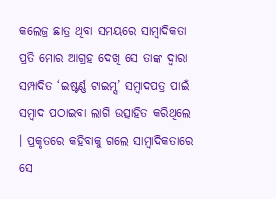କଲେଜ୍ର ଛାତ୍ର ଥିବା ସମୟରେ ସାମ୍ବାଦିକତା ପ୍ରତି ମୋର ଆଗ୍ରହ ଦେଖି ସେ ତାଙ୍କ ଦ୍ୱାରା ସମ୍ପାଦିତ ‘ଇଷ୍ଟର୍ଣ୍ଣ ଟାଇମ୍ସ’ ସମ୍ବାଦପତ୍ର ପାଇଁ ସମ୍ବାଦ ପଠାଇବା ଲାଗି ଉତ୍ସାହିତ କରିଥିଲେ । ପ୍ରକୃତରେ କହିବାକୁ ଗଲେ ସାମ୍ବାଦିକତାରେ ସେ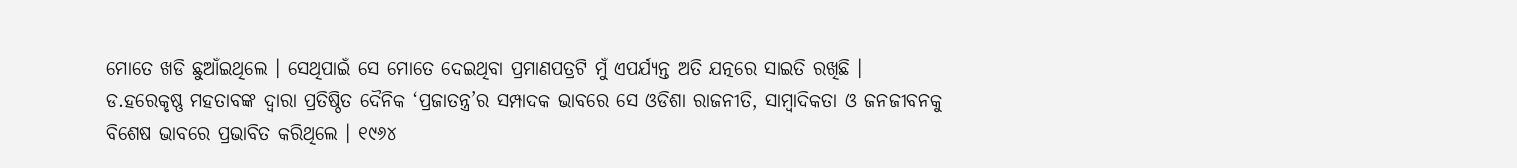ମୋତେ ଖଡି ଛୁଆଁଇଥିଲେ । ସେଥିପାଇଁ ସେ ମୋତେ ଦେଇଥିବା ପ୍ରମାଣପତ୍ରଟି ମୁଁ ଏପର୍ଯ୍ୟନ୍ତ ଅତି ଯତ୍ନରେ ସାଇତି ରଖିଛି ।
ଡ.ହରେକୃଷ୍ଣ ମହତାବଙ୍କ ଦ୍ୱାରା ପ୍ରତିଷ୍ଠିତ ଦୈନିକ ‘ପ୍ରଜାତନ୍ତ୍ର’ର ସମ୍ପାଦକ ଭାବରେ ସେ ଓଡିଶା ରାଜନୀତି, ସାମ୍ବାଦିକତା ଓ ଜନଜୀବନକୁ ବିଶେଷ ଭାବରେ ପ୍ରଭାବିତ କରିଥିଲେ । ୧୯୬୪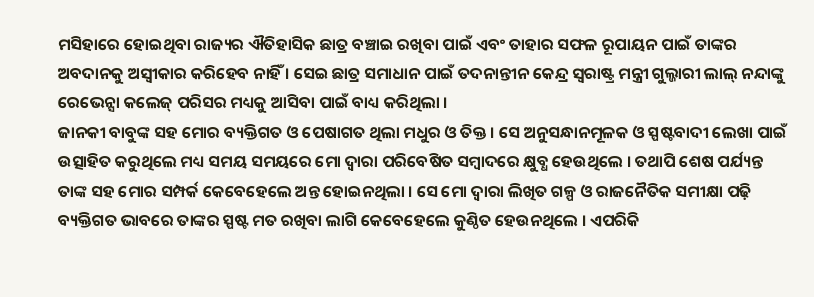ମସିହାରେ ହୋଇଥିବା ରାଜ୍ୟର ଐତିହାସିକ ଛାତ୍ର ବଞ୍ଚାଇ ରଖିବା ପାଇଁ ଏବଂ ତାହାର ସଫଳ ରୂପାୟନ ପାଇଁ ତାଙ୍କର ଅବଦାନକୁ ଅସ୍ୱୀକାର କରିହେବ ନାହିଁ । ସେଇ ଛାତ୍ର ସମାଧାନ ପାଇଁ ତଦନାନ୍ତୀନ କେନ୍ଦ୍ର ସ୍ୱରାଷ୍ଟ୍ର ମନ୍ତ୍ରୀ ଗୁଲ୍ଜାରୀ ଲାଲ୍ ନନ୍ଦାଙ୍କୁ ରେଭେନ୍ସା କଲେଜ୍ ପରିସର ମଧ୍ୟକୁ ଆସିବା ପାଇଁ ବାଧ୍ୟ କରିଥିଲା ।
ଜାନକୀ ବାବୁଙ୍କ ସହ ମୋର ବ୍ୟକ୍ତିଗତ ଓ ପେଷାଗତ ଥିଲା ମଧୁର ଓ ତିକ୍ତ । ସେ ଅନୁସନ୍ଧାନମୂଳକ ଓ ସ୍ପଷ୍ଟବାଦୀ ଲେଖା ପାଇଁ ଉତ୍ସାହିତ କରୁଥିଲେ ମଧ୍ୟ ସମୟ ସମୟରେ ମୋ ଦ୍ୱାରା ପରିବେଷିତ ସମ୍ବାଦରେ କ୍ଷୁବ୍ଧ ହେଉଥିଲେ । ତଥାପି ଶେଷ ପର୍ଯ୍ୟନ୍ତ ତାଙ୍କ ସହ ମୋର ସମ୍ପର୍କ କେବେହେଲେ ଅନ୍ତ ହୋଇନଥିଲା । ସେ ମୋ ଦ୍ୱାରା ଲିଖିତ ଗଳ୍ପ ଓ ରାଜନୈତିକ ସମୀକ୍ଷା ପଢ଼ି ବ୍ୟକ୍ତିଗତ ଭାବରେ ତାଙ୍କର ସ୍ପଷ୍ଟ ମତ ରଖିବା ଲାଗି କେବେହେଲେ କୁଣ୍ଠିତ ହେଉନଥିଲେ । ଏପରିକି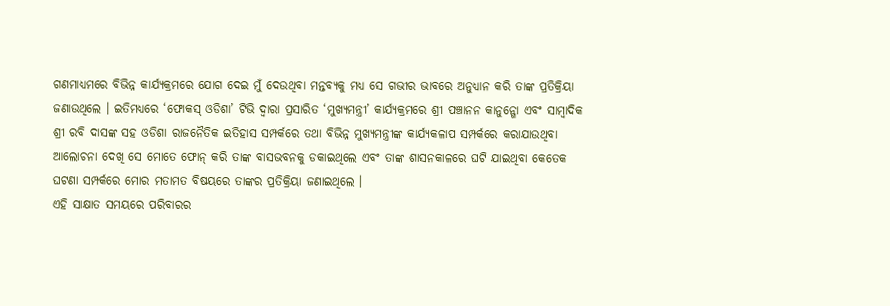ଗଣମାଧ୍ୟମରେ ବିଭିନ୍ନ କାର୍ଯ୍ୟକ୍ରମରେ ଯୋଗ ଦେଇ ମୁଁ ଦେଉଥିବା ମନ୍ତବ୍ୟକୁ ମଧ୍ୟ ସେ ଗଭୀର ଭାବରେ ଅନୁଧ୍ୟାନ କରି ତାଙ୍କ ପ୍ରତିକ୍ରିୟା ଜଣାଉଥିଲେ । ଇତିମଧ୍ୟରେ ‘ଫୋକସ୍ ଓଡିଶା’ ଟିଭି ଦ୍ୱାରା ପ୍ରସାରିତ ‘ମୁଖ୍ୟମନ୍ତ୍ରୀ’ କାର୍ଯ୍ୟକ୍ରମରେ ଶ୍ରୀ ପଞ୍ଚାନନ କାନୁନ୍ଗୋ ଏବଂ ସାମ୍ବାଦିକ ଶ୍ରୀ ରବି ଦାସଙ୍କ ସହ ଓଡିଶା ରାଜନୈତିକ ଇତିହାସ ସମ୍ପର୍କରେ ତଥା ବିଭିନ୍ନ ମୁଖ୍ୟମନ୍ତ୍ରୀଙ୍କ କାର୍ଯ୍ୟକଳାପ ସମ୍ପର୍କରେ କରାଯାଉଥିବା ଆଲୋଚନା ଦେଖି ସେ ମୋତେ ଫୋନ୍ କରି ତାଙ୍କ ବାସଭବନକୁ ଡକାଇଥିଲେ ଏବଂ ତାଙ୍କ ଶାସନକାଳରେ ଘଟି ଯାଇଥିବା କେତେକ ଘଟଣା ସମ୍ପର୍କରେ ମୋର ମତାମତ ବିଷୟରେ ତାଙ୍କର ପ୍ରତିକ୍ରିୟା ଜଣାଇଥିଲେ ।
ଏହି ସାକ୍ଷାତ ସମୟରେ ପରିବାରର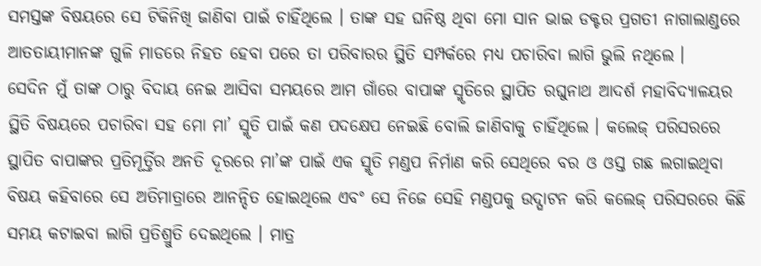ସମସ୍ତଙ୍କ ବିଷୟରେ ସେ ଟିକିନିଖି ଜାଣିବା ପାଇଁ ଚାହିଁଥିଲେ । ତାଙ୍କ ସହ ଘନିଷ୍ଠ ଥିବା ମୋ ସାନ ଭାଇ ଡକ୍ଟର ପ୍ରଗତୀ ନାଗାଲାଣ୍ଡରେ ଆତତାୟୀମାନଙ୍କ ଗୁଳି ମାଡରେ ନିହତ ହେବା ପରେ ତା ପରିବାରର ସ୍ଥିତି ସମ୍ପର୍କରେ ମଧ୍ୟ ପଚାରିବା ଲାଗି ଭୁଲି ନଥିଲେ ।
ସେଦିନ ମୁଁ ତାଙ୍କ ଠାରୁ ବିଦାୟ ନେଇ ଆସିବା ସମୟରେ ଆମ ଗାଁରେ ବାପାଙ୍କ ସ୍ମୃତିରେ ସ୍ଥାପିତ ରଘୁନାଥ ଆଦର୍ଶ ମହାବିଦ୍ୟାଳୟର ସ୍ଥିତି ବିଷୟରେ ପଚାରିବା ସହ ମୋ ମା’ ସ୍ମୃତି ପାଇଁ କଣ ପଦକ୍ଷେପ ନେଇଛି ବୋଲି ଜାଣିବାକୁ ଚାହିଁଥିଲେ । କଲେଜ୍ ପରିସରରେ ସ୍ଥାପିତ ବାପାଙ୍କର ପ୍ରତିମୂର୍ତ୍ତିର ଅନତି ଦୂରରେ ମା’ଙ୍କ ପାଇଁ ଏକ ସ୍ମୃତି ମଣ୍ଡପ ନିର୍ମାଣ କରି ସେଥିରେ ବର ଓ ଓସ୍ତ ଗଛ ଲଗାଇଥିବା ବିଷୟ କହିବାରେ ସେ ଅତିମାତ୍ରାରେ ଆନନ୍ଦିତ ହୋଇଥିଲେ ଏବଂ ସେ ନିଜେ ସେହି ମଣ୍ଡପକୁ ଉଦ୍ଘାଟନ କରି କଲେଜ୍ ପରିସରରେ କିଛି ସମୟ କଟାଇବା ଲାଗି ପ୍ରତିଶ୍ରୁତି ଦେଇଥିଲେ । ମାତ୍ର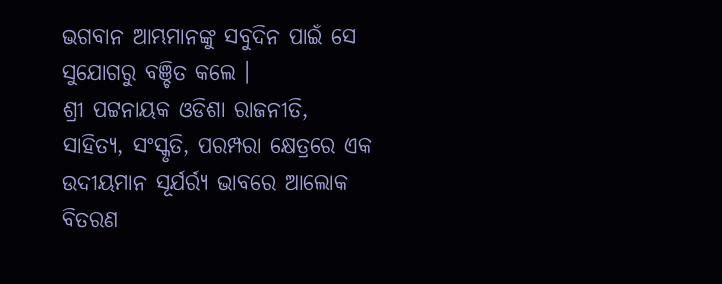ଭଗବାନ ଆମ୍ଭମାନଙ୍କୁ ସବୁଦିନ ପାଇଁ ସେ ସୁଯୋଗରୁ ବଞ୍ଚିତ କଲେ ।
ଶ୍ରୀ ପଟ୍ଟନାୟକ ଓଡିଶା ରାଜନୀତି, ସାହିତ୍ୟ, ସଂସ୍କୃତି, ପରମ୍ପରା କ୍ଷେତ୍ରରେ ଏକ ଉଦୀୟମାନ ସୂର୍ଯର୍ର୍ୟ ଭାବରେ ଆଲୋକ ବିତରଣ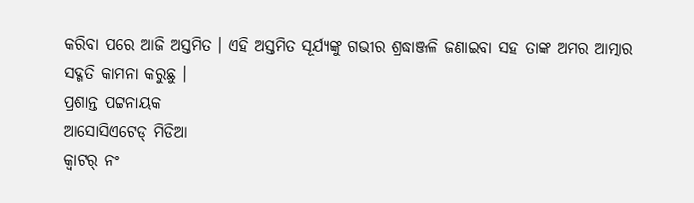କରିବା ପରେ ଆଜି ଅସ୍ତମିତ । ଏହି ଅସ୍ତମିତ ସୂର୍ଯ୍ୟଙ୍କୁ ଗଭୀର ଶ୍ରଦ୍ଧାଞ୍ଜଳି ଜଣାଇବା ସହ ତାଙ୍କ ଅମର ଆତ୍ମାର ସଦ୍ଗତି କାମନା କରୁଛୁ ।
ପ୍ରଶାନ୍ତ ପଟ୍ଟନାୟକ
ଆସୋସିଏଟେଡ୍ ମିଡିଆ
କ୍ୱାଟର୍ ନଂ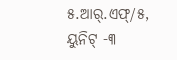୫.ଆର୍.ଏଫ୍/୫, ୟୁନିଟ୍ -୩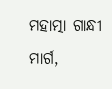ମହାତ୍ମା ଗାନ୍ଧୀ ମାର୍ଗ,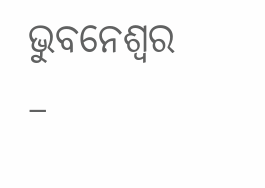ଭୁବନେଶ୍ୱର –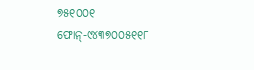୭୫୧୦୦୧
ଫୋନ୍-୯୪୩୭୦୦୫୧୧୮